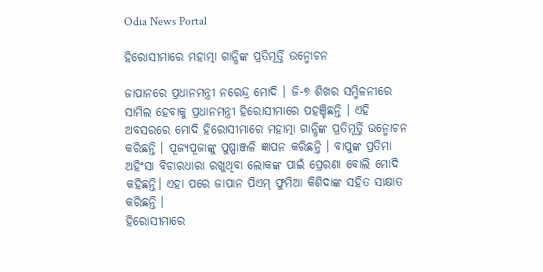Odia News Portal

ହିରୋସୀମାରେ ମହାତ୍ମା ଗାନ୍ଧିଙ୍କ ପ୍ରତିମୂର୍ତ୍ତି ଉନ୍ମୋଚନ

ଜାପାନରେ ପ୍ରଧାନମନ୍ତ୍ରୀ ନରେନ୍ଦ୍ର ମୋଦି । ଜି-୭ ଶିଖର ସମ୍ମିଳନୀରେ ସାମିଲ ହେବାକୁ ପ୍ରଧାନମନ୍ତ୍ରୀ ହିରୋସୀମାରେ ପହଞ୍ଚିଛନ୍ତି । ଏହି ଅବସରରେ ମୋଦି ହିରୋସୀମାରେ ମହାତ୍ମା ଗାନ୍ଧିଙ୍କ ପ୍ରତିମୂର୍ତ୍ତି ଉନ୍ମୋଚନ କରିଛନ୍ତି । ପୂଜ୍ୟପୂଜାଙ୍କୁ ପୁଷ୍ପାଞ୍ଜଳି ଜ୍ଞାପନ କରିଛନ୍ତି । ବାପୁଙ୍କ ପ୍ରତିମା ଅହିଂସା ବିଚାରଧାରା ରଖୁଥିବା ଲୋକଙ୍କ ପାଇଁ ପ୍ରେରଣା ବୋଲି ମୋଦି କହିଛନ୍ତି। ଏହା ପରେ ଜାପାନ ପିଏମ୍ ଫୁମିଆ କିଶିଦାଙ୍କ ସହିତ ସାକ୍ଷାତ କରିଛନ୍ତି ।
ହିରୋସୀମାରେ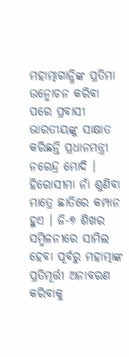ମହାତ୍ମାଗାନ୍ଧିଙ୍କ ପ୍ରତିମା ଉନ୍ମୋଚନ କରିବା ପରେ ପ୍ରବାସୀ ଭାରତୀୟଙ୍କୁ ସାକ୍ଷାତ କରିଛନ୍ତି ପ୍ରଧାନମନ୍ତ୍ରୀ ନରେନ୍ଦ୍ର ମୋଦି । ହିରୋସୀମା ନାଁ ଶୁଣିବା ମାତ୍ରେ ଛାତିରେ କମ୍ପାନ ହୁଏ । ଜି-୭ ଶିଖର ସମ୍ମିଳନୀରେ ସାମିଲ ହେବା ପୂର୍ବରୁ ମହାତ୍ମାଙ୍କ ପ୍ରତିମୂର୍ତ୍ତୀ ଅନାବରଣ କରିବାକୁ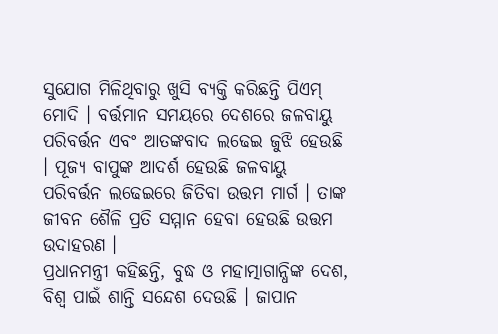ସୁଯୋଗ ମିଳିଥିବାରୁ ଖୁସି ବ୍ୟକ୍ତି କରିଛନ୍ତି ପିଏମ୍ ମୋଦି । ବର୍ତ୍ତମାନ ସମୟରେ ଦେଶରେ ଜଳବାୟୁ ପରିବର୍ତ୍ତନ ଏବଂ ଆତଙ୍କବାଦ ଲଢେଇ ଜୁଝି ହେଉଛି । ପୂଜ୍ୟ ବାପୁଙ୍କ ଆଦର୍ଶ ହେଉଛି ଜଳବାୟୁ ପରିବର୍ତ୍ତନ ଲଢେଇରେ ଜିତିବା ଉତ୍ତମ ମାର୍ଗ । ତାଙ୍କ ଜୀବନ ଶୈଳି ପ୍ରତି ସମ୍ମାନ ହେବା ହେଉଛି ଉତ୍ତମ ଉଦାହରଣ ।
ପ୍ରଧାନମନ୍ତ୍ରୀ କହିଛନ୍ତି, ବୁଦ୍ଧ ଓ ମହାତ୍ମାଗାନ୍ଧିଙ୍କ ଦେଶ, ବିଶ୍ବ ପାଇଁ ଶାନ୍ତି ସନ୍ଦେଶ ଦେଉଛି । ଜାପାନ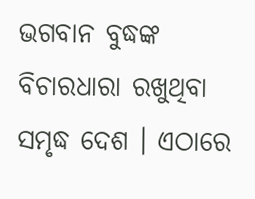ଭଗବାନ ବୁଦ୍ଧଙ୍କ ବିଚାରଧାରା ରଖୁଥିବା ସମୃଦ୍ଧ ଦେଶ । ଏଠାରେ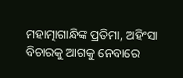ମହାତ୍ମାଗାନ୍ଧିଙ୍କ ପ୍ରତିମା, ଅହିଂସା ବିଚାରକୁ ଆଗକୁ ନେବାରେ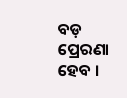ବଡ଼ ପ୍ରେରଣା ହେବ ।